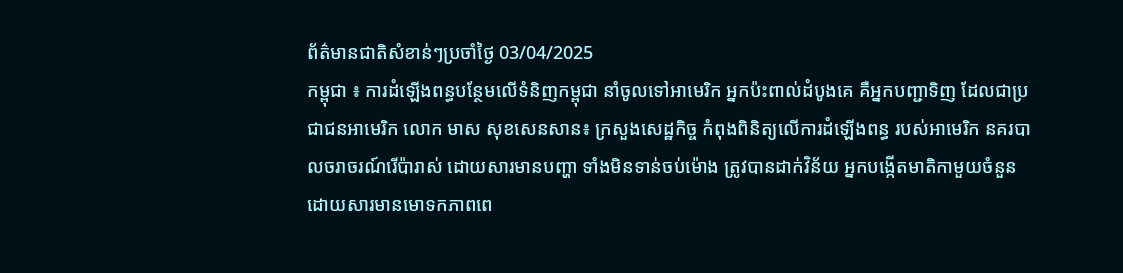ព័ត៌មានជាតិសំខាន់ៗប្រចាំថ្ងៃ 03/04/2025
កម្ពុជា ៖ ការដំឡើងពន្ធបន្ថែមលើទំនិញកម្ពុជា នាំចូលទៅអាមេរិក អ្នកប៉ះពាល់ដំបូងគេ គឺអ្នកបញ្ជាទិញ ដែលជាប្រជាជនអាមេរិក លោក មាស សុខសេនសាន៖ ក្រសួងសេដ្ឋកិច្ច កំពុងពិនិត្យលើការដំឡើងពន្ធ របស់អាមេរិក នគរបាលចរាចរណ៍រើប៉ារាស់ ដោយសារមានបញ្ហា ទាំងមិនទាន់ចប់ម៉ោង ត្រូវបានដាក់វិន័យ អ្នកបង្កើតមាតិកាមួយចំនួន ដោយសារមានមោទកភាពពេ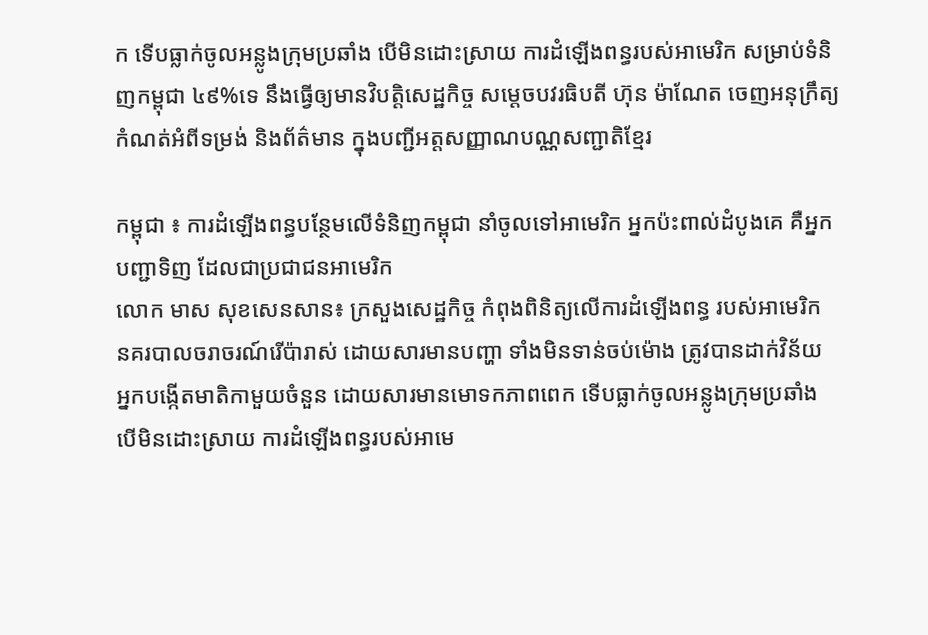ក ទើបធ្លាក់ចូលអន្លូងក្រុមប្រឆាំង បើមិនដោះស្រាយ ការដំឡើងពន្ធរបស់អាមេរិក សម្រាប់ទំនិញកម្ពុជា ៤៩%ទេ នឹងធ្វើឲ្យមានវិបត្តិសេដ្ឋកិច្ច សម្តេចបវរធិបតី ហ៊ុន ម៉ាណែត ចេញអនុក្រឹត្យកំណត់អំពីទម្រង់ និងព័ត៌មាន ក្នុងបញ្ជីអត្តសញ្ញាណបណ្ណសញ្ជាតិខ្មែរ

កម្ពុជា ៖ ការដំឡើងពន្ធបន្ថែមលើទំនិញកម្ពុជា នាំចូលទៅអាមេរិក អ្នកប៉ះពាល់ដំបូងគេ គឺអ្នកបញ្ជាទិញ ដែលជាប្រជាជនអាមេរិក
លោក មាស សុខសេនសាន៖ ក្រសួងសេដ្ឋកិច្ច កំពុងពិនិត្យលើការដំឡើងពន្ធ របស់អាមេរិក
នគរបាលចរាចរណ៍រើប៉ារាស់ ដោយសារមានបញ្ហា ទាំងមិនទាន់ចប់ម៉ោង ត្រូវបានដាក់វិន័យ
អ្នកបង្កើតមាតិកាមួយចំនួន ដោយសារមានមោទកភាពពេក ទើបធ្លាក់ចូលអន្លូងក្រុមប្រឆាំង
បើមិនដោះស្រាយ ការដំឡើងពន្ធរបស់អាមេ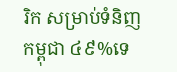រិក សម្រាប់ទំនិញកម្ពុជា ៤៩%ទេ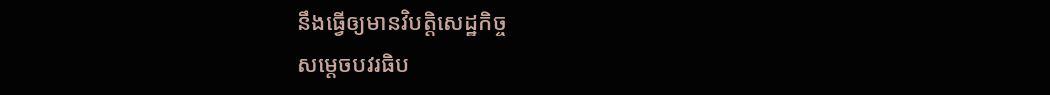នឹងធ្វើឲ្យមានវិបត្តិសេដ្ឋកិច្ច
សម្តេចបវរធិប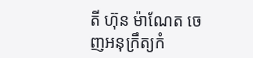តី ហ៊ុន ម៉ាណែត ចេញអនុក្រឹត្យកំ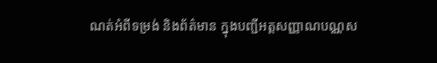ណត់អំពីទម្រង់ និងព័ត៌មាន ក្នុងបញ្ជីអត្តសញ្ញាណបណ្ណស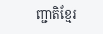ញ្ជាតិខ្មែរ